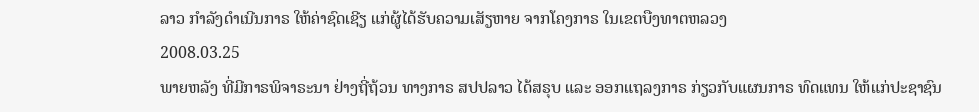ລາວ ກຳລັງດຳເນີນກາຣ ໃຫ້ຄ່າຊົດເຊີຽ ແກ່ຜູ້ໄດ້ຮັບຄວາມເສັຽຫາຍ ຈາກໂຄງກາຣ ໃນເຂຕບືງທາຕຫລວງ
2008.03.25
ພາຍຫລັງ ທີ່ມີກາຣພິຈາຣະນາ ຢ່າງຖີ່ຖ້ວນ ທາງກາຣ ສປປລາວ ໄດ້ສຣຸບ ແລະ ອອກແຖລງກາຣ ກ່ຽວກັບແຜນກາຣ ທົດແທນ ໃຫ້ແກ່ປະຊາຊົນ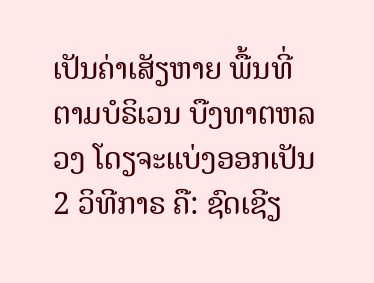ເປັນຄ່າເສັຽຫາຍ ພື້ນທີ່ ຕາມບໍຣິເວນ ບືງທາຕຫລວງ ໂດຽຈະແບ່ງອອກເປັນ 2 ວິທີກາຣ ຄື: ຊົດເຊີຽ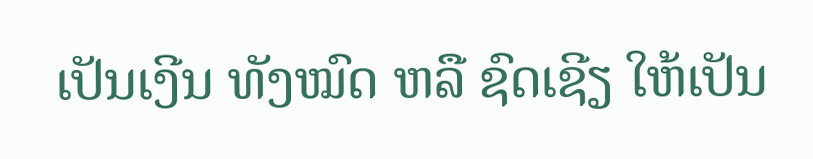ເປັນເງີນ ທັງໝົດ ຫລື ຊົດເຊີຽ ໃຫ້ເປັນ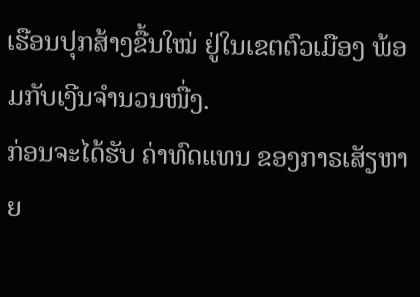ເຮືອນປຸກສ້າງຂື້ນໃໝ່ ຢູ່ໃນເຂຕຕົວເມືອງ ພ້ອມກັບເງີນຈຳນວນໜື່ງ.
ກ່ອນຈະໄດ້ຮັບ ຄ່າທົດແທນ ຂອງກາຣເສັຽຫາຍ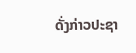ດັ່ງກ່າວປະຊາ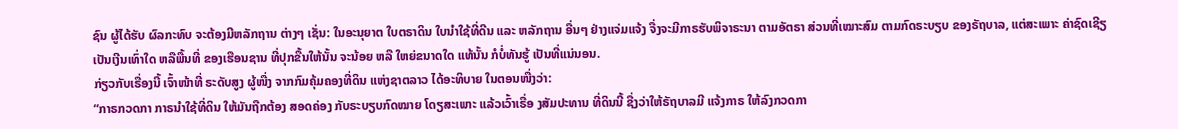ຊົນ ຜູ້ໄດ້ຮັບ ຜົລກະທົບ ຈະຕ້ອງມີຫລັກຖານ ຕ່າງໆ ເຊັ່ນ: ໃນອະນຸຍາຕ ໃບຕຣາດິນ ໃບນຳໃຊ້ທີ່ດີນ ແລະ ຫລັກຖານ ອື່ນໆ ຢ່າງແຈ່ມແຈ້ງ ຈື່ງຈະມີກາຣຮັບພິຈາຣະນາ ຕາມອັຕຣາ ສ່ວນທີ່ເໝາະສົມ ຕາມກົດຣະບຽບ ຂອງຣັຖບາລ, ແຕ່ສະເພາະ ຄ່າຊົດເຊີຽ ເປັນເງີນເທົ່າໃດ ຫລືພື້ນທີ່ ຂອງເຮືອນຊານ ທີ່ປຸກຂື້ນໃຫ້ນັ້ນ ຈະນ້ອຍ ຫລື ໃຫຍ່ຂນາດໃດ ແທ້ນັ້ນ ກໍບໍ່ທັນຮູ້ ເປັນທີ່ແນ່ນອນ.
ກ່ຽວກັບເຣື່ອງນີ້ ເຈົ້າໜ້າທີ່ ຣະດັບສູງ ຜູ້ໜື່ງ ຈາກກົມຄຸ້ມຄອງທີ່ດິນ ແຫ່ງຊາຕລາວ ໄດ້ອະທິບາຍ ໃນຕອນໜື່ງວ່າ:
“ກາຣກວດກາ ກາຣນຳໃຊ້ທີ່ດິນ ໃຫ້ມັນຖືກຕ້ອງ ສອດຄ່ອງ ກັບຣະບຽບກົດໝາຍ ໂດຽສະເພາະ ແລ້ວເວົ້າເຣື່ອ ງສັມປະທານ ທີ່ດິນນີ້ ຊື່ງວ່າໃຫ້ຣັຖບາລມີ ແຈ້ງກາຣ ໃຫ້ລົງກວດກາ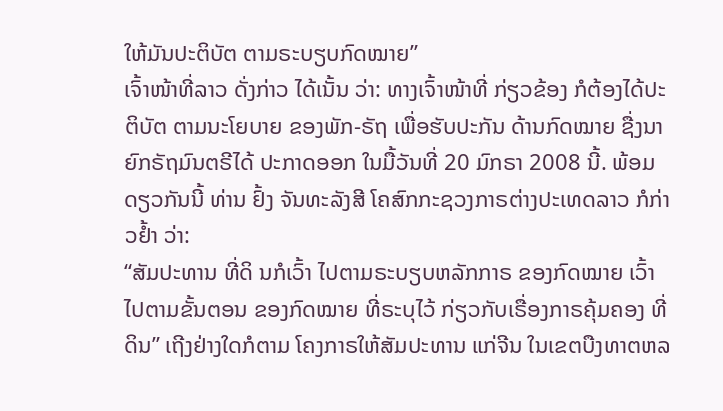ໃຫ້ມັນປະຕິບັຕ ຕາມຣະບຽບກົດໝາຍ”
ເຈົ້າໜ້າທີ່ລາວ ດັ່ງກ່າວ ໄດ້ເນັ້ນ ວ່າ: ທາງເຈົ້າໜ້າທີ່ ກ່ຽວຂ້ອງ ກໍຕ້ອງໄດ້ປະຕິບັຕ ຕາມນະໂຍບາຍ ຂອງພັກ-ຣັຖ ເພື່ອຮັບປະກັນ ດ້ານກົດໝາຍ ຊື່ງນາຍົກຣັຖມົນຕຣີໄດ້ ປະກາດອອກ ໃນມື້ວັນທີ່ 20 ມົກຣາ 2008 ນີ້. ພ້ອມດຽວກັນນີ້ ທ່ານ ຢົ້ງ ຈັນທະລັງສີ ໂຄສົກກະຊວງກາຣຕ່າງປະເທດລາວ ກໍກ່າວຢ້ຳ ວ່າ:
“ສັມປະທານ ທີ່ດິ ນກໍເວົ້າ ໄປຕາມຣະບຽບຫລັກກາຣ ຂອງກົດໝາຍ ເວົ້າໄປຕາມຂັ້ນຕອນ ຂອງກົດໝາຍ ທີ່ຣະບຸໄວ້ ກ່ຽວກັບເຣື່ອງກາຣຄຸ້ມຄອງ ທີ່ດິນ” ເຖີງຢ່າງໃດກໍຕາມ ໂຄງກາຣໃຫ້ສັມປະທານ ແກ່ຈີນ ໃນເຂຕບືງທາຕຫລ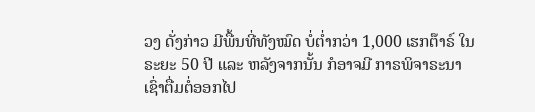ວງ ດັ່ງກ່າວ ມີພື້ນທີ່ທັງໝົດ ບໍ່ຕໍ່າກວ່າ 1,000 ເຮກຕ໊າຣ໌ ໃນຣະຍະ 50 ປີ ແລະ ຫລັງຈາກນັ້ນ ກໍອາຈມີ ກາຣພິຈາຣະນາ ເຊົ່າຕື່ມຕໍ່ອອກໄປ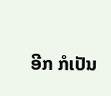ອີກ ກໍເປັນ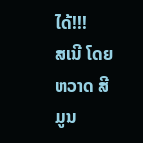ໄດ້!!!
ສເນີ ໂດຍ ຫວາດ ສີມູນ